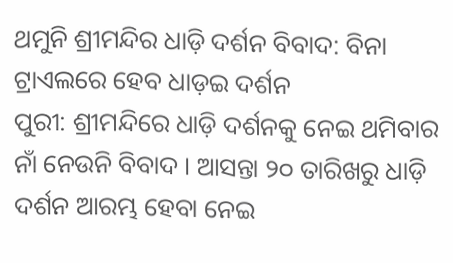ଥମୁନି ଶ୍ରୀମନ୍ଦିର ଧାଡ଼ି ଦର୍ଶନ ବିବାଦ: ବିନା ଟ୍ରାଏଲରେ ହେବ ଧାଡ଼ଇ ଦର୍ଶନ
ପୁରୀ: ଶ୍ରୀମନ୍ଦିରେ ଧାଡ଼ି ଦର୍ଶନକୁ ନେଇ ଥମିବାର ନାଁ ନେଉନି ବିବାଦ । ଆସନ୍ତା ୨୦ ତାରିଖରୁ ଧାଡ଼ି ଦର୍ଶନ ଆରମ୍ଭ ହେବା ନେଇ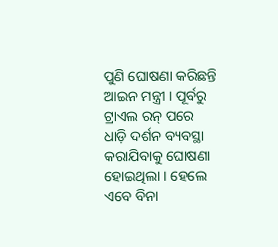ପୁଣି ଘୋଷଣା କରିଛନ୍ତି ଆଇନ ମନ୍ତ୍ରୀ । ପୂର୍ବରୁ ଟ୍ରାଏଲ ରନ୍ ପରେ ଧାଡ଼ି ଦର୍ଶନ ବ୍ୟବସ୍ଥା କରାଯିବାକୁ ଘୋଷଣା ହୋଇଥିଲା । ହେଲେ ଏବେ ବିନା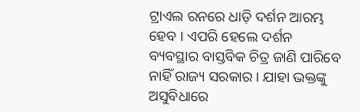ଟ୍ରାଏଲ ରନରେ ଧାଡ଼ି ଦର୍ଶନ ଆରମ୍ଭ ହେବ । ଏପରି ହେଲେ ଦର୍ଶନ ବ୍ୟବସ୍ଥାର ବାସ୍ତବିକ ଚିତ୍ର ଜାଣି ପାରିବେ ନାହିଁ ରାଜ୍ୟ ସରକାର । ଯାହା ଭକ୍ତଙ୍କୁ ଅସୁବିଧାରେ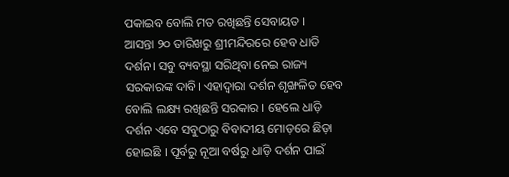ପକାଇବ ବୋଲି ମତ ରଖିଛନ୍ତି ସେବାୟତ ।
ଆସନ୍ତା ୨୦ ତାରିଖରୁ ଶ୍ରୀମନ୍ଦିରରେ ହେବ ଧାଡି ଦର୍ଶନ। ସବୁ ବ୍ୟବସ୍ଥା ସରିଥିବା ନେଇ ରାଜ୍ୟ ସରକାରଙ୍କ ଦାବି। ଏହାଦ୍ବାରା ଦର୍ଶନ ଶୃଙ୍ଖଳିତ ହେବ ବୋଲି ଲକ୍ଷ୍ୟ ରଖିଛନ୍ତି ସରକାର । ହେଲେ ଧାଡ଼ି ଦର୍ଶନ ଏବେ ସବୁଠାରୁ ବିବାଦୀୟ ମୋଡ଼ରେ ଛିଡ଼ା ହୋଇଛି । ପୂର୍ବରୁ ନୂଆ ବର୍ଷରୁ ଧାଡ଼ି ଦର୍ଶନ ପାଇଁ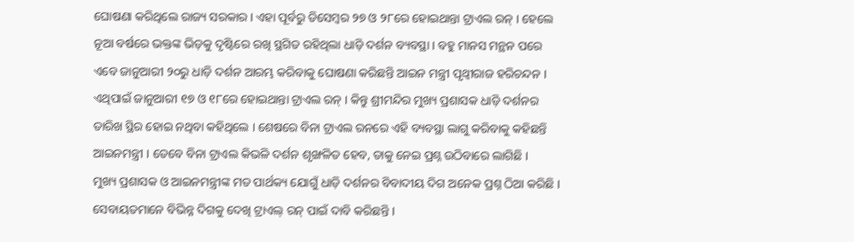ଘୋଷଣା କରିଥିଲେ ରାଜ୍ୟ ସରକାର । ଏହା ପୂର୍ବରୁ ଡିସେମ୍ବର ୨୭ ଓ ୨୮ରେ ହୋଇଥାନ୍ତା ଟ୍ରାଏଲ ରନ୍ । ହେଲେ ନୂଆ ବର୍ଷରେ ଭକ୍ତଙ୍କ ଭିଡ଼କୁ ଦୃଷ୍ଟିରେ ରଖି ସ୍ଥଗିତ ରହିଥିଲା ଧାଡ଼ି ଦର୍ଶନ ବ୍ୟବସ୍ଥା । ବହୁ ମାନସ ମନ୍ଥନ ପରେ ଏବେ ଜାନୁଆରୀ ୨୦ରୁ ଧାଡ଼ି ଦର୍ଶନ ଆରମ୍ଭ କରିବାକୁ ଘୋଷଣା କରିଛନ୍ତି ଆଇନ ମନ୍ତ୍ରୀ ପୃଥ୍ବୀରାଜ ହରିଚନ୍ଦନ । ଏଥିପାଇଁ ଜାନୁଆରୀ ୧୭ ଓ ୧୮ରେ ହୋଇଥାନ୍ତା ଟ୍ରାଏଲ ରନ୍ । କିନ୍ତୁ ଶ୍ରୀମନ୍ଦିର ମୁଖ୍ୟ ପ୍ରଶାସକ ଧାଡ଼ି ଦର୍ଶନର ତାରିଖ ସ୍ଥିର ହୋଇ ନଥିବା କହିଥିଲେ । ଶେଷରେ ବିନା ଟ୍ରାଏଲ ରନରେ ଏହି ବ୍ୟବସ୍ଥା ଲାଗୁ କରିବାକୁ କହିଛନ୍ତି ଆଇନମନ୍ତ୍ରୀ । ତେବେ ବିନା ଟ୍ରାଏଲ କିଭଳି ଦର୍ଶନ ଶୃଙ୍ଖଳିତ ହେବ, ତାକୁ ନେଇ ପ୍ରଶ୍ନ ଉଠିବାରେ ଲାଗିଛି ।
ମୁଖ୍ୟ ପ୍ରଶାସକ ଓ ଆଇନମନ୍ତ୍ରୀଙ୍କ ମତ ପାର୍ଥକ୍ୟ ଯୋଗୁଁ ଧାଡ଼ି ଦର୍ଶନର ବିବାଦୀୟ ଦିଗ ଅନେକ ପ୍ରଶ୍ନ ଠିଆ କରିଛି । ସେବାୟତମାନେ ବିଭିନ୍ନ ଦିଗକୁ ଦେଖି ଟ୍ରାଏଲ୍ ରନ୍ ପାଇଁ ଦାବି କରିଛନ୍ତି ।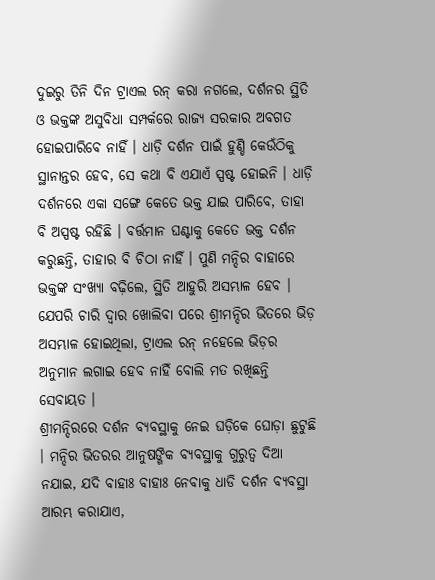ଦୁଇରୁ ତିନି ଦିନ ଟ୍ରାଏଲ ରନ୍ କରା ନଗଲେ, ଦର୍ଶନର ସ୍ଥିତି ଓ ଭକ୍ତଙ୍କ ଅସୁବିଧା ସମ୍ପର୍କରେ ରାଜ୍ୟ ସରକାର ଅବଗତ ହୋଇପାରିବେ ନାହିଁ । ଧାଡ଼ି ଦର୍ଶନ ପାଇଁ ହୁଣ୍ଡି କେଉଁଠିକୁ ସ୍ଥାନାନ୍ତର ହେବ, ସେ କଥା ବି ଏଯାଏଁ ସ୍ପଷ୍ଟ ହୋଇନି । ଧାଡ଼ି ଦର୍ଶନରେ ଏକା ସଙ୍ଗେ କେତେ ଭକ୍ତ ଯାଇ ପାରିବେ, ତାହା ବି ଅସ୍ପଷ୍ଟ ରହିଛି । ବର୍ତ୍ତମାନ ଘଣ୍ଟାକୁ କେତେ ଭକ୍ତ ଦର୍ଶନ କରୁଛନ୍ତି, ତାହାର ବି ଚିଠା ନାହିଁ । ପୁଣି ମନ୍ଦିର ବାହାରେ ଭକ୍ତଙ୍କ ସଂଖ୍ୟା ବଢ଼ିଲେ, ସ୍ଥିତି ଆହୁରି ଅସମ୍ଭାଳ ହେବ । ଯେପରି ଚାରି ଦ୍ବାର ଖୋଲିବା ପରେ ଶ୍ରୀମନ୍ଦିର ଭିତରେ ଭିଡ଼ ଅସମ୍ଭାଳ ହୋଇଥିଲା, ଟ୍ରାଏଲ ରନ୍ ନହେଲେ ଭିଡ଼ର ଅନୁମାନ ଲଗାଇ ହେବ ନାହିଁ ବୋଲି ମତ ରଖିଛନ୍ତି ସେବାୟତ ।
ଶ୍ରୀମନ୍ଦିରରେ ଦର୍ଶନ ବ୍ୟବସ୍ଥାକୁ ନେଇ ଘଡ଼ିକେ ଘୋଡ଼ା ଛୁଟୁଛି । ମନ୍ଦିର ଭିତରର ଆନୁଷଙ୍ଗିକ ବ୍ୟବସ୍ଥାକୁ ଗୁରୁତ୍ବ ଦିଆ ନଯାଇ, ଯଦି ବାହାଃ ବାହାଃ ନେବାକୁ ଧାଡି ଦର୍ଶନ ବ୍ୟବସ୍ଥା ଆରମ୍ଭ କରାଯାଏ,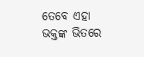ତେବେ ଏହା ଭକ୍ତଙ୍କ ଭିତରେ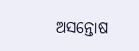ଅସନ୍ତୋଷ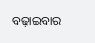ବଢ଼ାଇବାର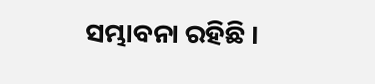ସମ୍ଭାବନା ରହିଛି ।